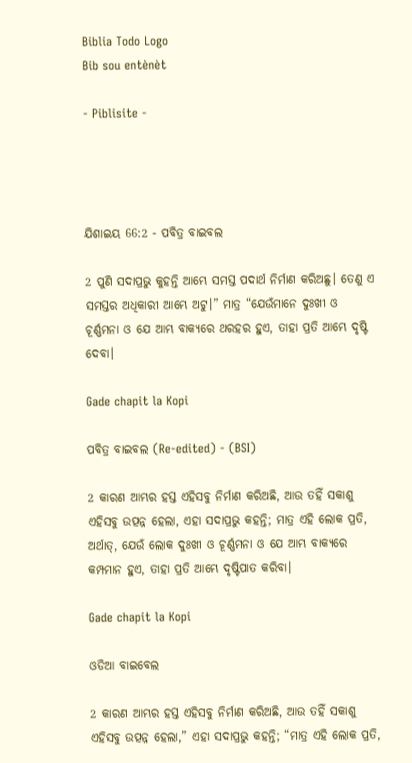Biblia Todo Logo
Bib sou entènèt

- Piblisite -




ଯିଶାଇୟ 66:2 - ପବିତ୍ର ବାଇବଲ

2 ପୁଣି ସଦାପ୍ରଭୁ କୁହନ୍ତି ଆମ୍ଭେ ସମସ୍ତ ପଦାର୍ଥ ନିର୍ମାଣ କରିଅଛୁ। ତେଣୁ ଏ ସମସ୍ତର ଅଧିକାରୀ ଆମ୍ଭେ ଅଟୁ।” ମାତ୍ର “ଯେଉଁମାନେ ଦୁଃଖୀ ଓ ଚୂର୍ଣ୍ଣମନା ଓ ଯେ ଆମ୍ଭ ବାକ୍ୟରେ ଥରହର ହୁଏ, ତାହା ପ୍ରତି ଆମ୍ଭେ ଦୃଷ୍ଟି ଦେବା।

Gade chapit la Kopi

ପବିତ୍ର ବାଇବଲ (Re-edited) - (BSI)

2 କାରଣ ଆମ୍ଭର ହସ୍ତ ଏହିସବୁ ନିର୍ମାଣ କରିଅଛି, ଆଉ ତହିଁ ସକାଶୁ ଏହିସବୁ ଉତ୍ପନ୍ନ ହେଲା, ଏହା ସଦାପ୍ରଭୁ କହନ୍ତି; ମାତ୍ର ଏହି ଲୋକ ପ୍ରତି, ଅର୍ଥାତ୍, ଯେଉଁ ଲୋକ ଦୁଃଖୀ ଓ ଚୂର୍ଣ୍ଣମନା ଓ ଯେ ଆମ୍ଭ ବାକ୍ୟରେ କମ୍ପମାନ ହୁଏ, ତାହା ପ୍ରତି ଆମ୍ଭେ ଦୃଷ୍ଟିପାତ କରିବା।

Gade chapit la Kopi

ଓଡିଆ ବାଇବେଲ

2 କାରଣ ଆମ୍ଭର ହସ୍ତ ଏହିସବୁ ନିର୍ମାଣ କରିଅଛି, ଆଉ ତହିଁ ସକାଶୁ ଏହିସବୁ ଉତ୍ପନ୍ନ ହେଲା,” ଏହା ସଦାପ୍ରଭୁ କହନ୍ତି; “ମାତ୍ର ଏହି ଲୋକ ପ୍ରତି,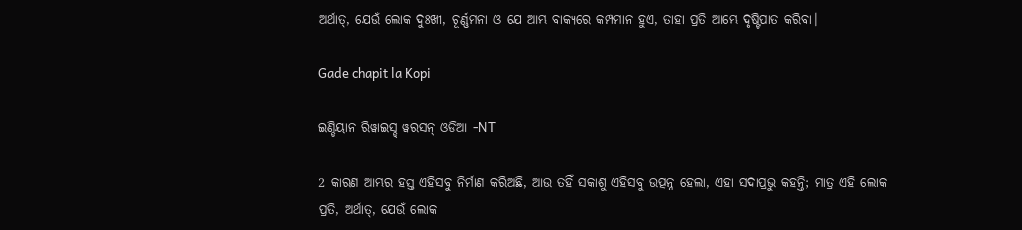ଅର୍ଥାତ୍‍, ଯେଉଁ ଲୋକ ଦୁଃଖୀ, ଚୂର୍ଣ୍ଣମନା ଓ ଯେ ଆମ୍ଭ ବାକ୍ୟରେ କମ୍ପମାନ ହୁଏ, ତାହା ପ୍ରତି ଆମ୍ଭେ ଦୃଷ୍ଟିପାତ କରିବା।

Gade chapit la Kopi

ଇଣ୍ଡିୟାନ ରିୱାଇସ୍ଡ୍ ୱରସନ୍ ଓଡିଆ -NT

2 କାରଣ ଆମ୍ଭର ହସ୍ତ ଏହିସବୁ ନିର୍ମାଣ କରିଅଛି, ଆଉ ତହିଁ ସକାଶୁ ଏହିସବୁ ଉତ୍ପନ୍ନ ହେଲା, ଏହା ସଦାପ୍ରଭୁ କହନ୍ତି; ମାତ୍ର ଏହି ଲୋକ ପ୍ରତି, ଅର୍ଥାତ୍‍, ଯେଉଁ ଲୋକ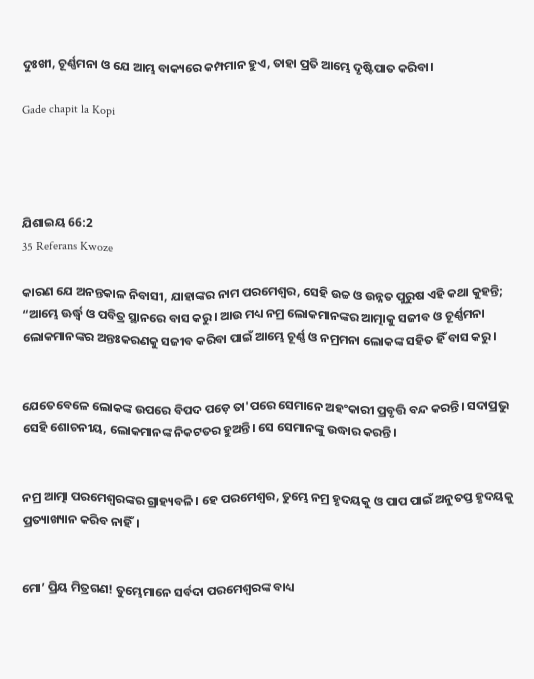ଦୁଃଖୀ, ଚୂର୍ଣ୍ଣମନା ଓ ଯେ ଆମ୍ଭ ବାକ୍ୟରେ କମ୍ପମାନ ହୁଏ, ତାହା ପ୍ରତି ଆମ୍ଭେ ଦୃଷ୍ଟିପାତ କରିବା।

Gade chapit la Kopi




ଯିଶାଇୟ 66:2
35 Referans Kwoze

କାରଣ ଯେ ଅନନ୍ତକାଳ ନିବାସୀ, ଯାହାଙ୍କର ନାମ ପରମେଶ୍ୱର, ସେହି ଉଚ୍ଚ ଓ ଉନ୍ନତ ପୁରୁଷ ଏହି କଥା କୁହନ୍ତି; “ଆମ୍ଭେ ଊର୍ଦ୍ଧ୍ୱ ଓ ପବିତ୍ର ସ୍ଥାନରେ ବାସ କରୁ। ଆଉ ମଧ୍ୟ ନମ୍ର ଲୋକମାନଙ୍କର ଆତ୍ମାକୁ ସଜୀବ ଓ ଚୂର୍ଣ୍ଣମନା ଲୋକମାନଙ୍କର ଅନ୍ତଃକରଣକୁ ସଜୀବ କରିବା ପାଇଁ ଆମ୍ଭେ ଚୂର୍ଣ୍ଣ ଓ ନମ୍ରମନା ଲୋକଙ୍କ ସହିତ ହିଁ ବାସ କରୁ।


ଯେତେବେଳେ ଲୋକଙ୍କ ଉପରେ ବିପଦ ପଡ଼େ ତା'ପରେ ସେମାନେ ଅହଂକାରୀ ପ୍ରବୃତ୍ତି ବନ୍ଦ କରନ୍ତି। ସଦାପ୍ରଭୁ ସେହି ଶୋଚନୀୟ, ଲୋକମାନଙ୍କ ନିକଟତର ହୁଅନ୍ତି। ସେ ସେମାନଙ୍କୁ ଉଦ୍ଧାର କରନ୍ତି।


ନମ୍ର ଆତ୍ମା ପରମେଶ୍ୱରଙ୍କର ଗ୍ରାହ୍ୟବଳି। ହେ ପରମେଶ୍ୱର, ତୁମ୍ଭେ ନମ୍ର ହୃଦୟକୁ ଓ ପାପ ପାଇଁ ଅନୁତପ୍ତ ହୃଦୟକୁ ପ୍ରତ୍ୟାଖ୍ୟାନ କରିବ ନାହିଁ।


ମୋ’ ପ୍ରିୟ ମିତ୍ରଗଣ! ତୁମ୍ଭେମାନେ ସର୍ବଦା ପରମେଶ୍ୱରଙ୍କ ବାଧ୍ୟ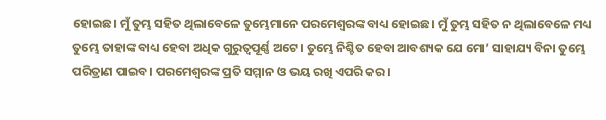ହୋଇଛ। ମୁଁ ତୁମ୍ଭ ସହିତ ଥିଲାବେଳେ ତୁମ୍ଭେମାନେ ପରମେଶ୍ୱରଙ୍କ ବାଧ୍ୟ ହୋଇଛ। ମୁଁ ତୁମ୍ଭ ସହିତ ନ ଥିଲାବେଳେ ମଧ୍ୟ ତୁମ୍ଭେ ତାହାଙ୍କ ବାଧ୍ୟ ହେବା ଅଧିକ ଗୁରୁତ୍ୱପୂର୍ଣ୍ଣ ଅଟେ। ତୁମ୍ଭେ ନିଶ୍ଚିତ ହେବା ଆବଶ୍ୟକ ଯେ ମୋ’ ସାହାଯ୍ୟ ବିନା ତୁମ୍ଭେ ପରିତ୍ରାଣ ପାଇବ। ପରମେଶ୍ୱରଙ୍କ ପ୍ରତି ସମ୍ମାନ ଓ ଭୟ ରଖି ଏପରି କର।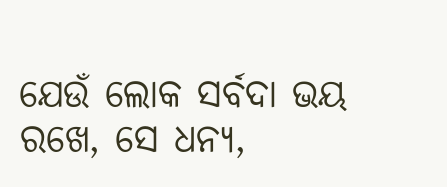ଯେଉଁ ଲୋକ ସର୍ବଦା ଭୟ ରଖେ, ସେ ଧନ୍ୟ,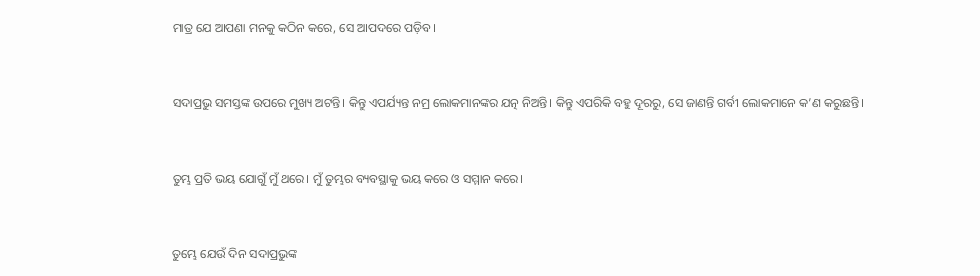ମାତ୍ର ଯେ ଆପଣା ମନକୁ କଠିନ କରେ, ସେ ଆପଦରେ ପଡ଼ିବ।


ସଦାପ୍ରଭୁ ସମସ୍ତଙ୍କ ଉପରେ ମୁଖ୍ୟ ଅଟନ୍ତି। କିନ୍ତୁ ଏପର୍ଯ୍ୟନ୍ତ ନମ୍ର ଲୋକମାନଙ୍କର ଯତ୍ନ ନିଅନ୍ତି। କିନ୍ତୁ ଏପରିକି ବହୁ ଦୂରରୁ, ସେ ଜାଣନ୍ତି ଗର୍ବୀ ଲୋକମାନେ କ’ଣ କରୁଛନ୍ତି।


ତୁମ୍ଭ ପ୍ରତି ଭୟ ଯୋଗୁଁ ମୁଁ ଥରେ। ମୁଁ ତୁମ୍ଭର ବ୍ୟବସ୍ଥାକୁ ଭୟ କରେ ଓ ସମ୍ମାନ କରେ।


ତୁମ୍ଭେ ଯେଉଁ ଦିନ ସଦାପ୍ରଭୁଙ୍କ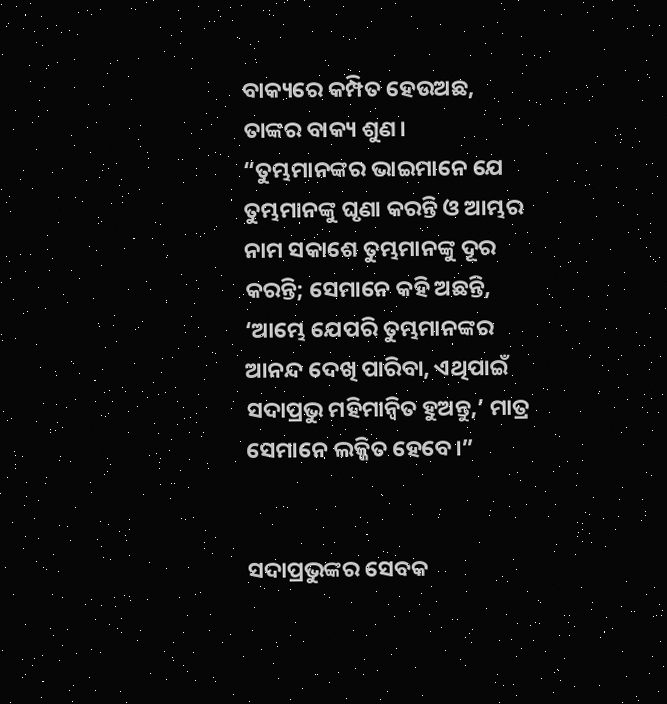ବାକ୍ୟରେ କମ୍ପିତ ହେଉଅଛ, ତାଙ୍କର ବାକ୍ୟ ଶୁଣ। “ତୁମ୍ଭମାନଙ୍କର ଭାଇମାନେ ଯେ ତୁମ୍ଭମାନଙ୍କୁ ଘୃଣା କରନ୍ତି ଓ ଆମ୍ଭର ନାମ ସକାଶେ ତୁମ୍ଭମାନଙ୍କୁ ଦୂର କରନ୍ତି; ସେମାନେ କହି ଅଛନ୍ତି, ‘ଆମ୍ଭେ ଯେପରି ତୁମ୍ଭମାନଙ୍କର ଆନନ୍ଦ ଦେଖି ପାରିବା, ଏଥିପାଇଁ ସଦାପ୍ରଭୁ ମହିମାନ୍ୱିତ ହୁଅନ୍ତୁ,’ ମାତ୍ର ସେମାନେ ଲଜ୍ଜିତ ହେବେ।”


ସଦାପ୍ରଭୁଙ୍କର ସେବକ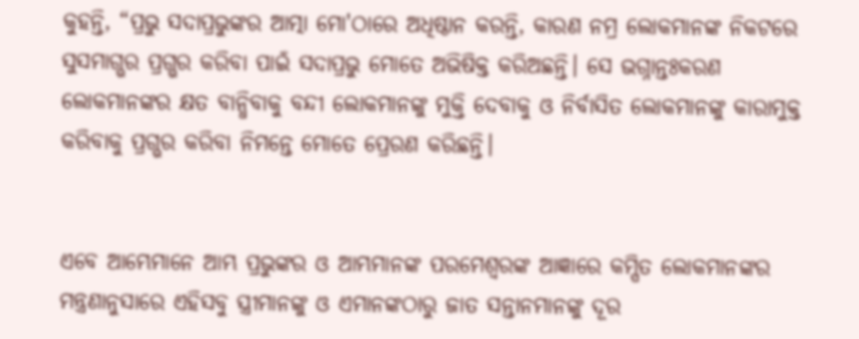କୁହନ୍ତି, “ପ୍ରଭୁ ସଦାପ୍ରଭୁଙ୍କର ଆତ୍ମା ମୋ'ଠାରେ ଅଧିଷ୍ଠାନ କରନ୍ତି, କାରଣ ନମ୍ର ଲୋକମାନଙ୍କ ନିକଟରେ ସୁସମାଗ୍ଭର ପ୍ରଗ୍ଭର କରିବା ପାଇଁ ସଦାପ୍ରଭୁ ମୋତେ ଅଭିଷିକ୍ତ କରିଅଛନ୍ତି। ସେ ଭଗ୍ନାନ୍ତଃକରଣ ଲୋକମାନଙ୍କର କ୍ଷତ ବାନ୍ଧିବାକୁ ବନ୍ଦୀ ଲୋକମାନଙ୍କୁ ମୁକ୍ତି ଦେବାକୁ ଓ ନିର୍ବାସିତ ଲୋକମାନଙ୍କୁ କାରାମୁକ୍ତ କରିବାକୁ ପ୍ରଗ୍ଭର କରିବା ନିମନ୍ତେ ମୋତେ ପ୍ରେରଣ କରିଛନ୍ତି।


ଏବେ ଆମ୍ଭେମାନେ ଆମ୍ଭ ପ୍ରଭୁଙ୍କର ଓ ଆମ୍ଭମାନଙ୍କ ପରମେଶ୍ୱରଙ୍କ ଆଜ୍ଞାରେ କମ୍ପିତ ଲୋକମାନଙ୍କର ମନ୍ତ୍ରଣାନୁସାରେ ଏହିସବୁ ସ୍ତ୍ରୀମାନଙ୍କୁ ଓ ଏମାନଙ୍କଠାରୁ ଜାତ ସନ୍ତାନମାନଙ୍କୁ ଦୂର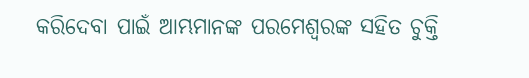କରିଦେବା ପାଇଁ ଆମ୍ଭମାନଙ୍କ ପରମେଶ୍ୱରଙ୍କ ସହିତ ଚୁକ୍ତି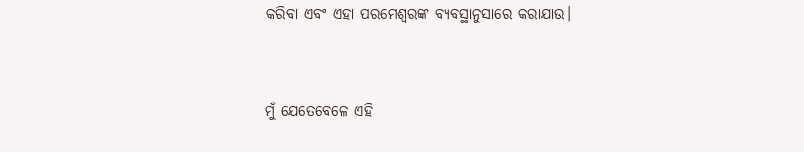କରିବା ଏବଂ ଏହା ପରମେଶ୍ୱରଙ୍କ ବ୍ୟବସ୍ଥାନୁସାରେ କରାଯାଉ।


ମୁଁ ଯେତେବେଳେ ଏହି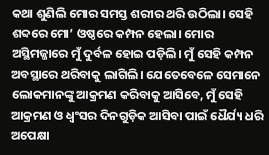କଥା ଶୁଣିଲି ମୋର ସମସ୍ତ ଶରୀର ଥରି ଉଠିଲା। ସେହି ଶବ୍ଦରେ ମୋ’ ଓଷ୍ଠରେ କମ୍ପନ ହେଲା। ମୋର ଅସ୍ଥିମଜ୍ଜାରେ ମୁଁ ଦୁର୍ବଳ ହୋଇ ପଡ଼ିଲି। ମୁଁ ସେହି କମ୍ପନ ଅବସ୍ଥାରେ ଥରିବାକୁ ଲାଗିଲି। ଯେତେବେଳେ ସେମାନେ ଲୋକମାନଙ୍କୁ ଆକ୍ରମଣ କରିବାକୁ ଆସିବେ, ମୁଁ ସେହି ଆକ୍ରମଣ ଓ ଧ୍ୱଂସର ଦିନଗୁଡ଼ିକ ଆସିବା ପାଇଁ ଧୈର୍ଯ୍ୟ ଧରି ଅପେକ୍ଷା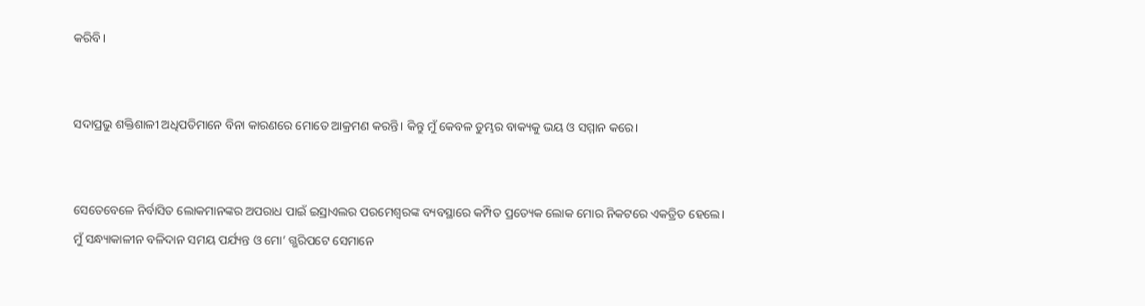କରିବି।


ସଦାପ୍ରଭୁ ଶକ୍ତିଶାଳୀ ଅଧିପତିମାନେ ବିନା କାରଣରେ ମୋତେ ଆକ୍ରମଣ କରନ୍ତି। କିନ୍ତୁ ମୁଁ କେବଳ ତୁମ୍ଭର ବାକ୍ୟକୁ ଭୟ ଓ ସମ୍ମାନ କରେ।


ସେତେବେଳେ ନିର୍ବାସିତ ଲୋକମାନଙ୍କର ଅପରାଧ ପାଇଁ ଇସ୍ରାଏଲର ପରମେଶ୍ୱରଙ୍କ ବ୍ୟବସ୍ଥାରେ କମ୍ପିତ ପ୍ରତ୍ୟେକ ଲୋକ ମୋର ନିକଟରେ ଏକତ୍ରିତ ହେଲେ। ମୁଁ ସନ୍ଧ୍ୟାକାଳୀନ ବଳିଦାନ ସମୟ ପର୍ଯ୍ୟନ୍ତ ଓ ମୋ’ ଗ୍ଭରିପଟେ ସେମାନେ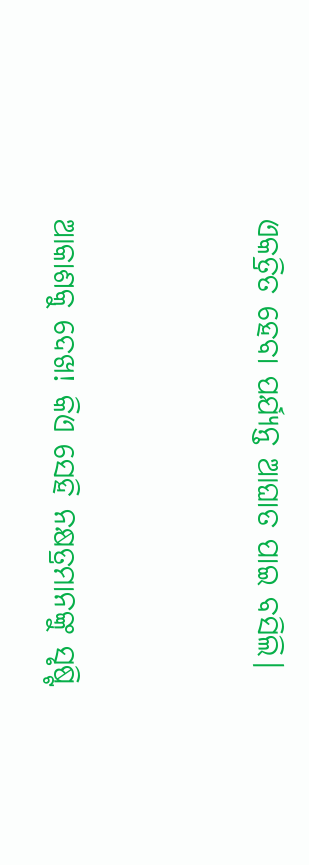ଏକତ୍ରିତ ହେବା ପର୍ଯ୍ୟନ୍ତ ଆଘାତ ପାଇ ବସିଲି।


ଆକାଶକୁ ଦେଖ! କିଏ ସେହି ନକ୍ଷତ୍ରମାନଙ୍କୁ ସୃଷ୍ଟି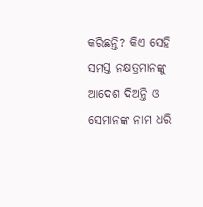କରିଛନ୍ତି? କିଏ ସେହି ସମସ୍ତ ନକ୍ଷତ୍ରମାନଙ୍କୁ ଆଦେଶ ଦିଅନ୍ତି ଓ ସେମାନଙ୍କ ନାମ ଧରି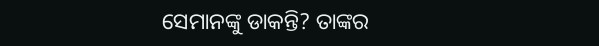ସେମାନଙ୍କୁ ଡାକନ୍ତି? ତାଙ୍କର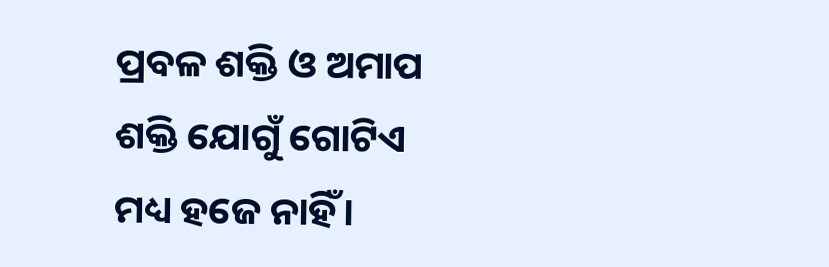ପ୍ରବଳ ଶକ୍ତି ଓ ଅମାପ ଶକ୍ତି ଯୋଗୁଁ ଗୋଟିଏ ମଧ୍ୟ ହଜେ ନାହିଁ।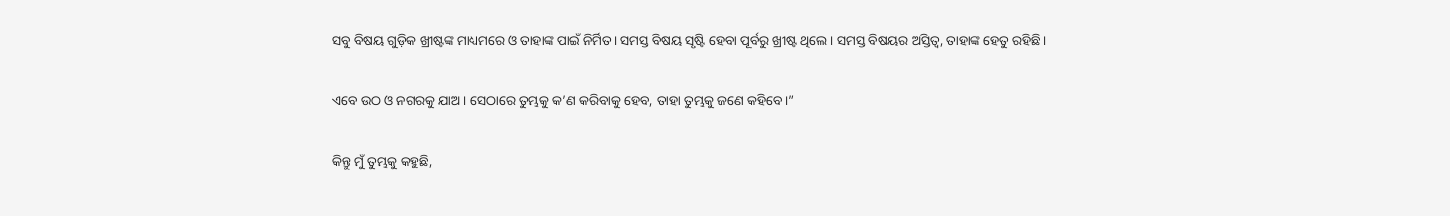ସବୁ ବିଷୟ ଗୁଡ଼ିକ ଖ୍ରୀଷ୍ଟଙ୍କ ମାଧ୍ୟମରେ ଓ ତାହାଙ୍କ ପାଇଁ ନିର୍ମିତ। ସମସ୍ତ ବିଷୟ ସୃଷ୍ଟି ହେବା ପୂର୍ବରୁ ଖ୍ରୀଷ୍ଟ ଥିଲେ। ସମସ୍ତ ବିଷୟର ଅସ୍ତିତ୍ୱ, ତାହାଙ୍କ ହେତୁ ରହିଛି।


ଏବେ ଉଠ ଓ ନଗରକୁ ଯାଅ। ସେଠାରେ ତୁମ୍ଭକୁ କ’ଣ କରିବାକୁ ହେବ, ତାହା ତୁମ୍ଭକୁ ଜଣେ କହିବେ।”


କିନ୍ତୁ ମୁଁ ତୁମ୍ଭକୁ କହୁଛି,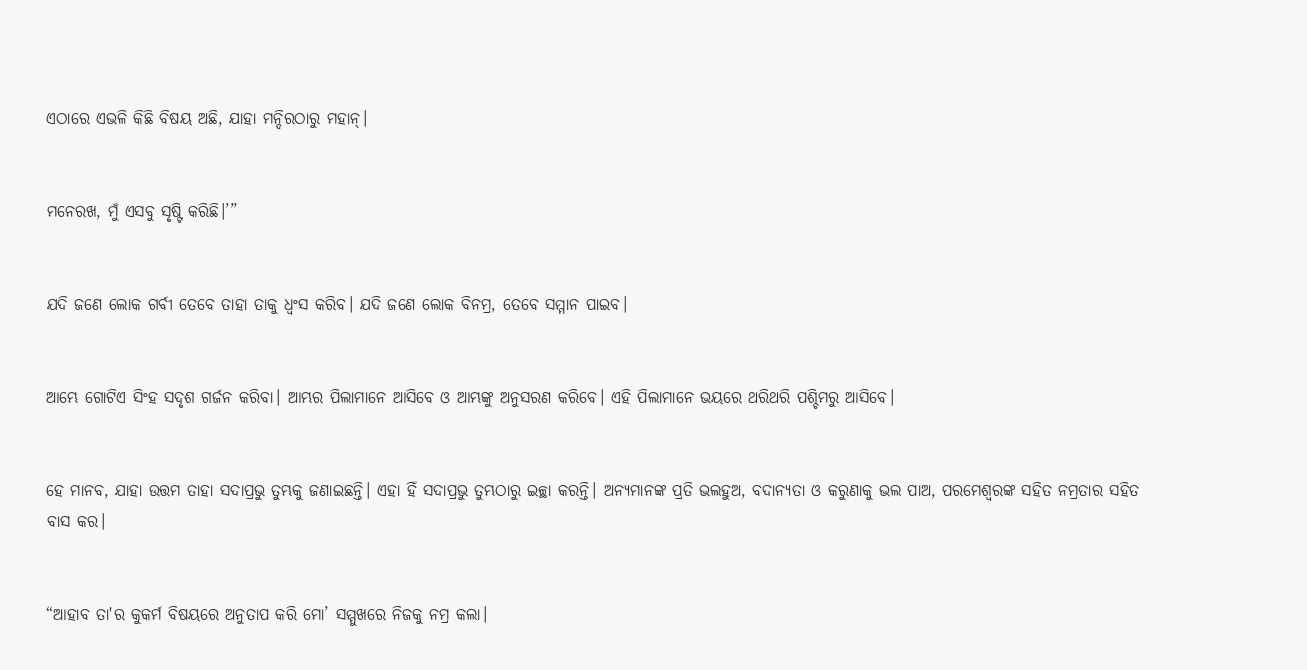ଏଠାରେ ଏଭଳି କିଛି ବିଷୟ ଅଛି, ଯାହା ମନ୍ଦିରଠାରୁ ମହାନ୍।


ମନେରଖ, ମୁଁ ଏସବୁ ସୃଷ୍ଟି କରିଛି।’”


ଯଦି ଜଣେ ଲୋକ ଗର୍ବୀ ତେବେ ତାହା ତାକୁ ଧ୍ୱଂସ କରିବ। ଯଦି ଜଣେ ଲୋକ ବିନମ୍ର, ତେବେ ସମ୍ମାନ ପାଇବ।


ଆମ୍ଭେ ଗୋଟିଏ ସିଂହ ସଦୃଶ ଗର୍ଜନ କରିବା। ଆମ୍ଭର ପିଲାମାନେ ଆସିବେ ଓ ଆମ୍ଭଙ୍କୁ ଅନୁସରଣ କରିବେ। ଏହି ପିଲାମାନେ ଭୟରେ ଥରିଥରି ପଶ୍ଚିମରୁ ଆସିବେ।


ହେ ମାନବ, ଯାହା ଉତ୍ତମ ତାହା ସଦାପ୍ରଭୁ ତୁମ୍ଭକୁ ଜଣାଇଛନ୍ତି। ଏହା ହିଁ ସଦାପ୍ରଭୁ ତୁମ୍ଭଠାରୁ ଇଚ୍ଛା କରନ୍ତି। ଅନ୍ୟମାନଙ୍କ ପ୍ରତି ଭଲହୁଅ, ବଦାନ୍ୟତା ଓ କରୁଣାକୁ ଭଲ ପାଅ, ପରମେଶ୍ୱରଙ୍କ ସହିତ ନମ୍ରତାର ସହିତ ବାସ କର।


“ଆହାବ ତା'ର କୁକର୍ମ ବିଷୟରେ ଅନୁତାପ କରି ମୋ’ ସମ୍ମୁଖରେ ନିଜକୁ ନମ୍ର କଲା।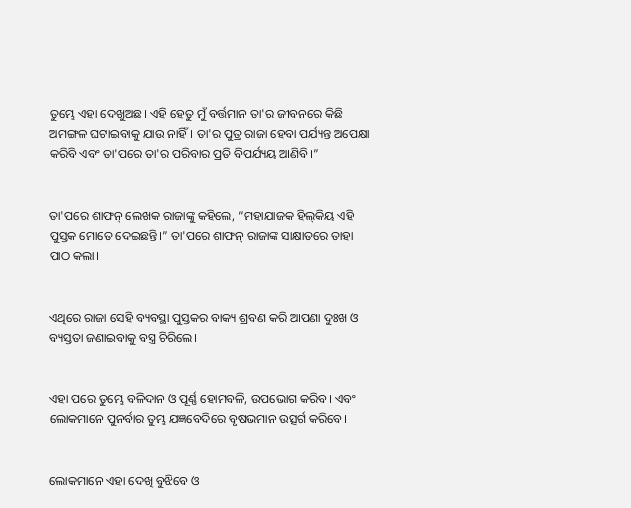ତୁମ୍ଭେ ଏହା ଦେଖୁଅଛ। ଏହି ହେତୁ ମୁଁ ବର୍ତ୍ତମାନ ତା'ର ଜୀବନରେ କିଛି ଅମଙ୍ଗଳ ଘଟାଇବାକୁ ଯାଉ ନାହିଁ। ତା'ର ପୁତ୍ର ରାଜା ହେବା ପର୍ଯ୍ୟନ୍ତ ଅପେକ୍ଷା କରିବି ଏବଂ ତା'ପରେ ତା'ର ପରିବାର ପ୍ରତି ବିପର୍ଯ୍ୟୟ ଆଣିବି।”


ତା'ପରେ ଶାଫନ୍ ଲେଖକ ରାଜାଙ୍କୁ କହିଲେ, “ମହାଯାଜକ ହି‌ଲ୍‌‌‌କିୟ ଏହି ପୁସ୍ତକ ମୋତେ ଦେଇଛନ୍ତି।” ତା'ପରେ ଶାଫନ୍ ରାଜାଙ୍କ ସାକ୍ଷାତରେ ତାହା ପାଠ କଲା।


ଏଥିରେ ରାଜା ସେହି ବ୍ୟବସ୍ଥା ପୁସ୍ତକର ବାକ୍ୟ ଶ୍ରବଣ କରି ଆପଣା ଦୁଃଖ ଓ ବ୍ୟସ୍ତତା ଜଣାଇବାକୁ ବସ୍ତ୍ର ଚିରିଲେ।


ଏହା ପରେ ତୁମ୍ଭେ ବଳିଦାନ ଓ ପୂର୍ଣ୍ଣ ହୋମବଳି, ଉପଭୋଗ କରିବ। ଏବଂ ଲୋକମାନେ ପୁନର୍ବାର ତୁମ୍ଭ ଯଜ୍ଞବେଦିରେ ବୃଷଭମାନ ଉତ୍ସର୍ଗ କରିବେ।


ଲୋକମାନେ ଏହା ଦେଖି ବୁଝିବେ ଓ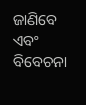ଜାଣିବେ ଏବଂ ବିବେଚନା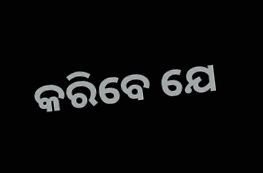କରିବେ ଯେ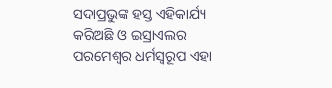ସଦାପ୍ରଭୁଙ୍କ ହସ୍ତ ଏହିକାର୍ଯ୍ୟ କରିଅଛି ଓ ଇସ୍ରାଏଲର ପରମେଶ୍ୱର ଧର୍ମସ୍ୱରୂପ ଏହା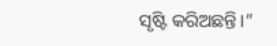ସୃଷ୍ଟି କରିଅଛନ୍ତି।”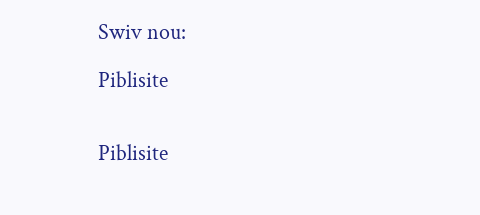Swiv nou:

Piblisite


Piblisite